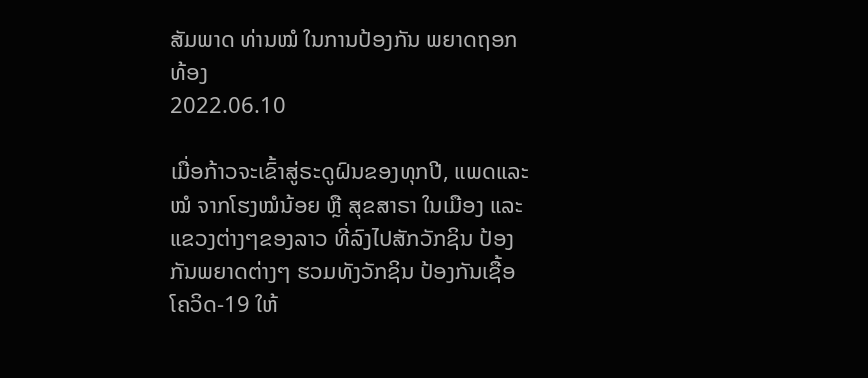ສັມພາດ ທ່ານໝໍ ໃນການປ້ອງກັນ ພຍາດຖອກທ້ອງ
2022.06.10

ເມື່ອກ້າວຈະເຂົ້າສູ່ຣະດູຝົນຂອງທຸກປີ, ແພດແລະໝໍ ຈາກໂຮງໝໍນ້ອຍ ຫຼື ສຸຂສາຣາ ໃນເມືອງ ແລະແຂວງຕ່າງໆຂອງລາວ ທີ່ລົງໄປສັກວັກຊິນ ປ້ອງກັນພຍາດຕ່າງໆ ຮວມທັງວັກຊິນ ປ້ອງກັນເຊື້ອໂຄວິດ-19 ໃຫ້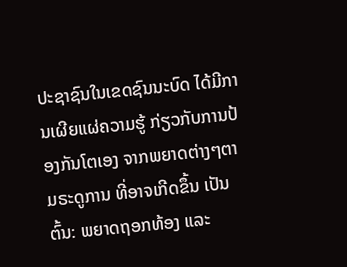ປະຊາຊົນໃນເຂດຊົນນະບົດ ໄດ້ມີການເຜີຍແຜ່ຄວາມຮູ້ ກ່ຽວກັບການປ້ອງກັນໂຕເອງ ຈາກພຍາດຕ່າງໆຕາມຣະດູການ ທີ່ອາຈເກີດຂຶ້ນ ເປັນຕົ້ນ: ພຍາດຖອກທ້ອງ ແລະ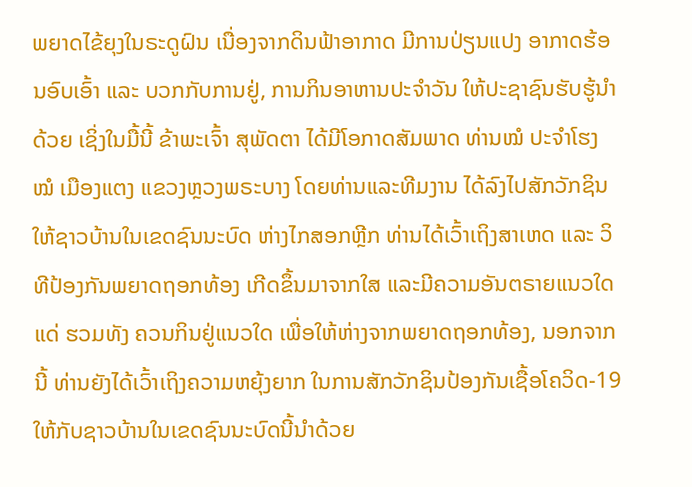ພຍາດໄຂ້ຍຸງໃນຣະດູຝົນ ເນື່ອງຈາກດິນຟ້າອາກາດ ມີການປ່ຽນແປງ ອາກາດຮ້ອນອົບເອົ້າ ແລະ ບວກກັບການຢູ່, ການກິນອາຫານປະຈໍາວັນ ໃຫ້ປະຊາຊົນຮັບຮູ້ນໍາດ້ວຍ ເຊິ່ງໃນມື້ນີ້ ຂ້າພະເຈົ້າ ສຸພັດຕາ ໄດ້ມີໂອກາດສັມພາດ ທ່ານໝໍ ປະຈໍາໂຮງໝໍ ເມືອງແຕງ ແຂວງຫຼວງພຣະບາງ ໂດຍທ່ານແລະທີມງານ ໄດ້ລົງໄປສັກວັກຊິນ ໃຫ້ຊາວບ້ານໃນເຂດຊົນນະບົດ ຫ່າງໄກສອກຫຼີກ ທ່ານໄດ້ເວົ້າເຖິງສາເຫດ ແລະ ວິທີປ້ອງກັນພຍາດຖອກທ້ອງ ເກີດຂຶ້ນມາຈາກໃສ ແລະມີຄວາມອັນຕຣາຍແນວໃດແດ່ ຮວມທັງ ຄວນກິນຢູ່ແນວໃດ ເພື່ອໃຫ້ຫ່າງຈາກພຍາດຖອກທ້ອງ, ນອກຈາກນີ້ ທ່ານຍັງໄດ້ເວົ້າເຖິງຄວາມຫຍຸ້ງຍາກ ໃນການສັກວັກຊິນປ້ອງກັນເຊື້ອໂຄວິດ-19 ໃຫ້ກັບຊາວບ້ານໃນເຂດຊົນນະບົດນີ້ນໍາດ້ວຍ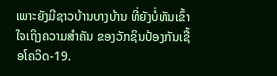ເພາະຍັງມີຊາວບ້ານບາງບ້ານ ທີ່ຍັງບໍ່ທັນເຂົ້າໃຈເຖິງຄວາມສໍາຄັນ ຂອງວັກຊິນປ້ອງກັນເຊື້ອໂຄວິດ-19.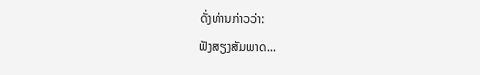ດັ່ງທ່ານກ່າວວ່າ:
ຟັງສຽງສັມພາດ...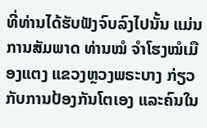ທີ່ທ່ານໄດ້ຮັບຟັງຈົບລົງໄປນັ້ນ ແມ່ນການສັມພາດ ທ່ານໝໍ ຈໍາໂຮງໝໍເມືອງແຕງ ແຂວງຫຼວງພຣະບາງ ກ່ຽວກັບການປ້ອງກັນໂຕເອງ ແລະຄົນໃນ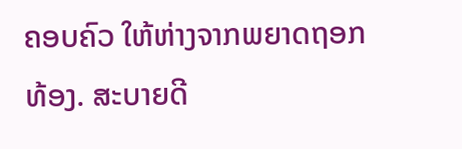ຄອບຄົວ ໃຫ້ຫ່າງຈາກພຍາດຖອກທ້ອງ. ສະບາຍດີ